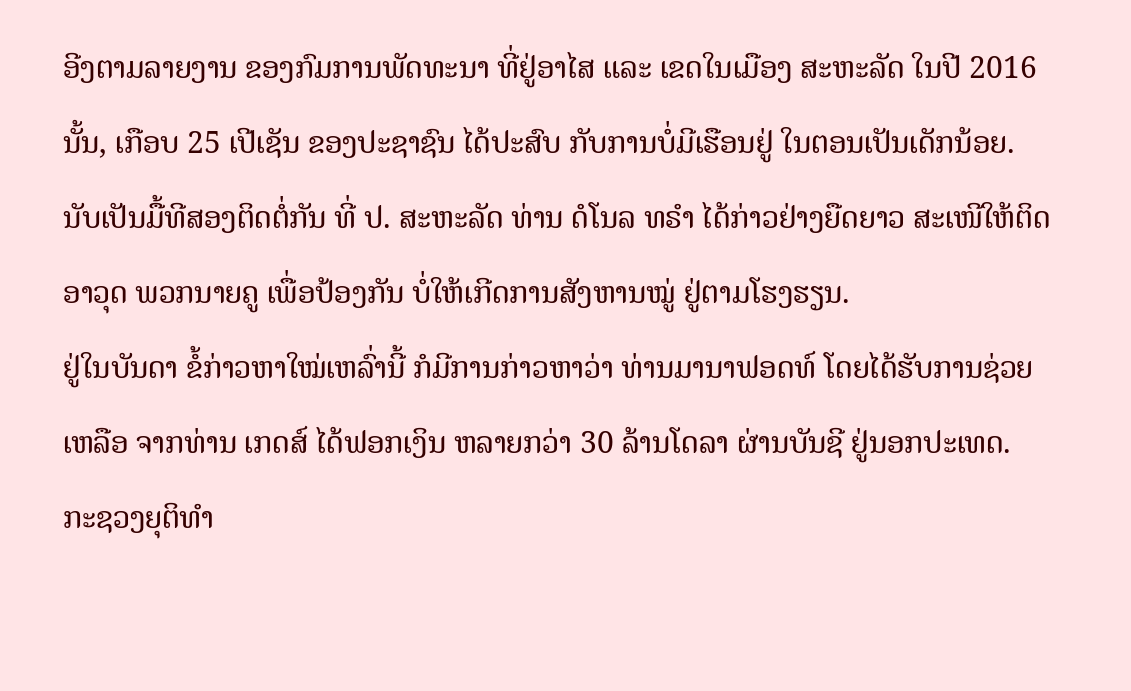ອີງຕາມລາຍງານ ຂອງກົມການພັດທະນາ ທີ່ຢູ່ອາໄສ ແລະ ເຂດໃນເມືອງ ສະຫະລັດ ໃນປີ 2016 ນັ້ນ, ເກືອບ 25 ເປີເຊັນ ຂອງປະຊາຊົນ ໄດ້ປະສົບ ກັບການບໍ່ມີເຮືອນຢູ່ ໃນຕອນເປັນເດັກນ້ອຍ.
ນັບເປັນມື້ທີສອງຕິດຕໍ່ກັນ ທີ່ ປ. ສະຫະລັດ ທ່ານ ດໍໂນລ ທຣໍາ ໄດ້ກ່າວຢ່າງຍືດຍາວ ສະເໜີໃຫ້ຕິດອາວຸດ ພວກນາຍຄູ ເພື່ອປ້ອງກັນ ບໍ່ໃຫ້ເກີດການສັງຫານໝູ່ ຢູ່ຕາມໂຮງຮຽນ.
ຢູ່ໃນບັນດາ ຂໍ້ກ່າວຫາໃໝ່ເຫລົ່ານີ້ ກໍມີການກ່າວຫາວ່າ ທ່ານມານາຟອດທ໌ ໂດຍໄດ້ຮັບການຊ່ວຍເຫລືອ ຈາກທ່ານ ເກດສ໌ ໄດ້ຟອກເງິນ ຫລາຍກວ່າ 30 ລ້ານໂດລາ ຜ່ານບັນຊີ ຢູ່ນອກປະເທດ.
ກະຊວງຍຸຕິທຳ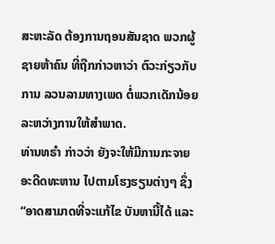ສະຫະລັດ ຕ້ອງການຖອນສັນຊາດ ພວກຜູ້ຊາຍຫ້າຄົນ ທີ່ຖືກກ່າວຫາວ່າ ຕົວະກ່ຽວກັບການ ລວນລາມທາງເພດ ຕໍ່ພວກເດັກນ້ອຍ ລະຫວ່າງການໃຫ້ສຳພາດ.
ທ່ານທຣຳ ກ່າວວ່າ ຍັງຈະໃຫ້ມີການກະຈາຍ ອະດີດທະຫານ ໄປຕາມໂຮງຮຽນຕ່າງໆ ຊຶ່ງ “ອາດສາມາດທີ່ຈະແກ້ໄຂ ບັນຫານີ້ໄດ້ ແລະ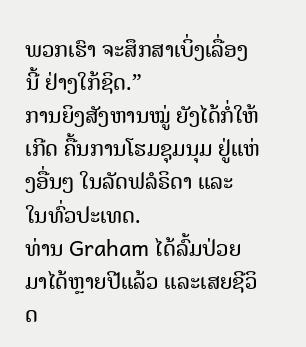ພວກເຮົາ ຈະສຶກສາເບິ່ງເລື່ອງນີ້ ຢ່າງໃກ້ຊິດ.”
ການຍິງສັງຫານໝູ່ ຍັງໄດ້ກໍ່ໃຫ້ເກີດ ຄື້ນການໂຮມຊຸມນຸມ ຢູ່ແຫ່ງອື່ນໆ ໃນລັດຟລໍຣິດາ ແລະ ໃນທົ່ວປະເທດ.
ທ່ານ Graham ໄດ້ລົ້ມປ່ວຍ ມາໄດ້ຫຼາຍປີແລ້ວ ແລະເສຍຊີວິດ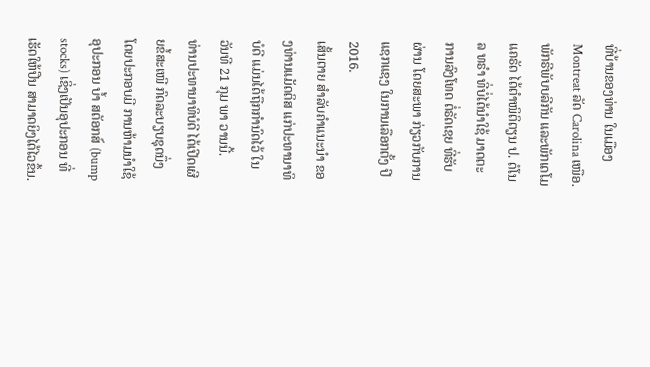ທີ່ບ້ານຂອງທ່ານ ໃນເມືອງ Montreat ລັດ Carolina ເໜືອ.
ພັກຣີພັບບລີກັນ ແລະພັກເດໂມແຄຣັດ ໄດ້ຕຳໜິຕິຕຽນ ປ. ດໍໂນລ ທຣຳ ທີ່ບໍ່ໄດ້ນຳໃຊ້ ມາດຕະການລົງໂທດ ຕໍ່ຣັດເຊຍ ທີ່ຮັບຜ່ານ ໂດຍສະພາ ກ່ຽວກັບການແຊກແຊງ ໃນການເລືອກຕັ້ງ ປີ 2016.
ເສັ້ນຕາຍ ສຳລັບຄຳແນະນຳ ຂອງທ່ານແມັດຕິສ ແກ່ປະທານາທິບໍດີ ແມ່ນໄດ້ຖືກກຳນົດໄວ້ ໃນວັນທີ 21 ກຸມ ພາ ວານນີ້.
ທ່ານປະທານາທິບໍດີ ໄດ້ເປີດເຜີຍຂໍ້ສະເໜີ ກົດລະບຽບຊຸດນຶ່ງ ໂດຍປະກອບມີ ການຫ້າມນຳໃຊ້ອຸປະກອນ ບ້ຳ ສຕັອກສ໌ (bump stocks) ເຊິ່ງເປັນອຸປະກອນ ທີ່ເຮັດໃຫ້ປືນ ສາມາດຍິງໄດ້ໄວຂຶ້ນ.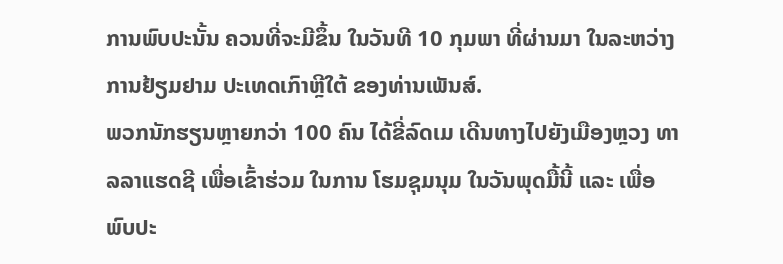ການພົບປະນັ້ນ ຄວນທີ່ຈະມີຂຶ້ນ ໃນວັນທີ 10 ກຸມພາ ທີ່ຜ່ານມາ ໃນລະຫວ່າງການຢ້ຽມຢາມ ປະເທດເກົາຫຼີໃຕ້ ຂອງທ່ານເພັນສ໌.
ພວກນັກຮຽນຫຼາຍກວ່າ 100 ຄົນ ໄດ້ຂີ່ລົດເມ ເດີນທາງໄປຍັງເມືອງຫຼວງ ທາລລາແຮດຊີ ເພື່ອເຂົ້າຮ່ວມ ໃນການ ໂຮມຊຸມນຸມ ໃນວັນພຸດມື້ນີ້ ແລະ ເພື່ອພົບປະ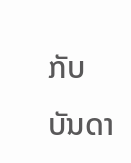ກັບ ບັນດາ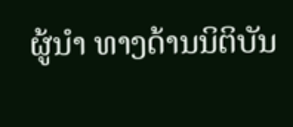ຜູ້ນຳ ທາງດ້ານນິຕິບັນ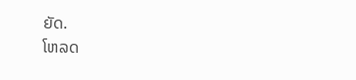ຍັດ.
ໂຫລດ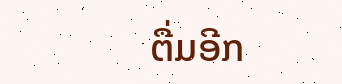ຕື່ມອີກ